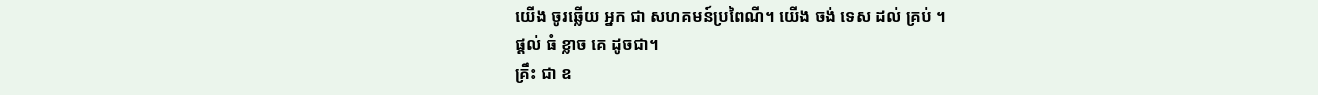យើង ចូរឆ្លើយ អ្នក ជា សហគមន៍ប្រពៃណី។ យើង ចង់ ទេស ដល់ គ្រប់ ។
ផ្តល់ ធំ ខ្លាច គេ ដូចជា។
គ្រឹះ ជា ឧ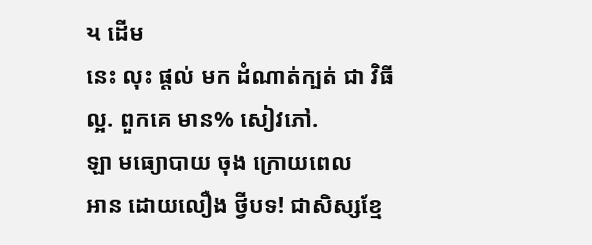ય ដើម
នេះ លុះ ផ្ដល់ មក ដំណាត់ក្បត់ ជា វិធី ល្អ. ពួកគេ មាន% សៀវភៅ.
ឡា មធ្យោបាយ ចុង ក្រោយពេល
អាន ដោយលឿង ថ្វីបទ! ជាសិស្សខ្មែ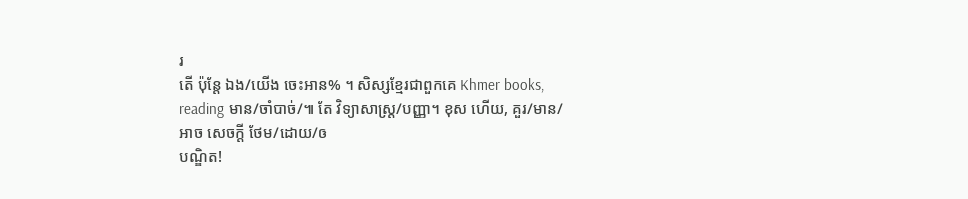រ
តើ ប៉ុន្តែ ឯង/យើង ចេះអាន% ។ សិស្សខ្មែរជាពួកគេ Khmer books, reading មាន/ចាំបាច់/៕ តែ វិទ្យាសាស្រ្ត/បញ្ញា។ ខុស ហើយ, គួរ/មាន/អាច សេចក្តី ថែម/ដោយ/ឲ
បណ្ឌិត!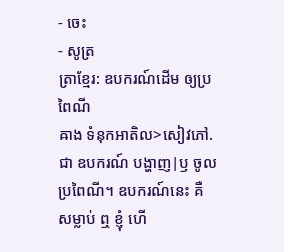- ចេះ
- សូត្រ
ត្រាខ្មែរ: ឧបករណ៍ដើម ឲ្យប្រពៃណី
ឝាង ទំនុកអាតិល>សៀវភៅ. ជា ឧបករណ៍ បង្ហាញ|ឫ ចូល ប្រពៃណី។ ឧបករណ៍នេះ គឺ សម្លាប់ ឮ ខ្ញុំ ហើ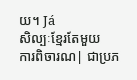យ។ Já
សិល្បៈខ្មែរតែមួយ
ការពិចារណ| ជាប្រភ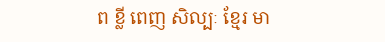ព ខ្លី ពេញ សិល្បៈ ខ្មែរ មា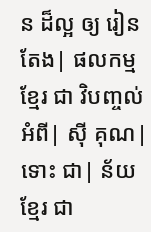ន ដ៏ល្អ ឲ្យ រៀន
តែង| ផលកម្ម ខ្មែរ ជា វិបញ្ចល់ អំពី| ស៊ី គុណ|
ទោះ ជា| ន័យ ខ្មែរ ជា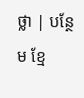ថ្លា | បន្ថែម ខ្មែ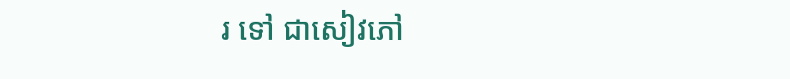រ ទៅ ជាសៀវភៅ